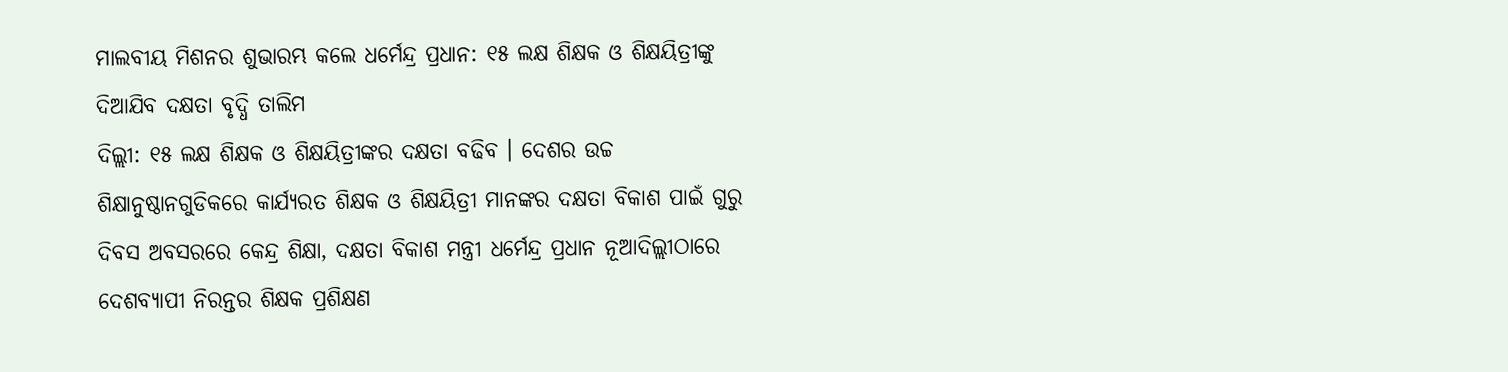ମାଲବୀୟ ମିଶନର ଶୁଭାରମ୍ଭ କଲେ ଧର୍ମେନ୍ଦ୍ର ପ୍ରଧାନ: ୧୫ ଲକ୍ଷ ଶିକ୍ଷକ ଓ ଶିକ୍ଷୟିତ୍ରୀଙ୍କୁ ଦିଆଯିବ ଦକ୍ଷତା ବୃଦ୍ଧି ତାଲିମ
ଦିଲ୍ଲୀ: ୧୫ ଲକ୍ଷ ଶିକ୍ଷକ ଓ ଶିକ୍ଷୟିତ୍ରୀଙ୍କର ଦକ୍ଷତା ବଢିବ । ଦେଶର ଉଚ୍ଚ ଶିକ୍ଷାନୁଷ୍ଠାନଗୁଡିକରେ କାର୍ଯ୍ୟରତ ଶିକ୍ଷକ ଓ ଶିକ୍ଷୟିତ୍ରୀ ମାନଙ୍କର ଦକ୍ଷତା ବିକାଶ ପାଇଁ ଗୁରୁ ଦିବସ ଅବସରରେ କେନ୍ଦ୍ର ଶିକ୍ଷା, ଦକ୍ଷତା ବିକାଶ ମନ୍ତ୍ରୀ ଧର୍ମେନ୍ଦ୍ର ପ୍ରଧାନ ନୂଆଦିଲ୍ଲୀଠାରେ ଦେଶବ୍ୟାପୀ ନିରନ୍ତର ଶିକ୍ଷକ ପ୍ରଶିକ୍ଷଣ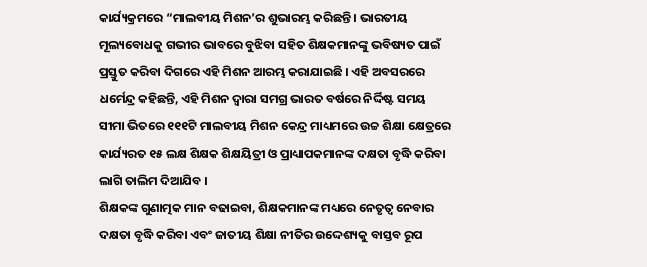କାର୍ଯ୍ୟକ୍ରମରେ “ମାଲବୀୟ ମିଶନ’ର ଶୁଭାରମ୍ଭ କରିଛନ୍ତି । ଭାରତୀୟ ମୂଲ୍ୟବୋଧକୁ ଗଭୀର ଭାବରେ ବୁଝିବା ସହିତ ଶିକ୍ଷକମାନଙ୍କୁ ଭବିଷ୍ୟତ ପାଇଁ ପ୍ରସ୍ତୁତ କରିବା ଦିଗରେ ଏହି ମିଶନ ଆରମ୍ଭ କରାଯାଇଛି । ଏହି ଅବସରରେ ଧର୍ମେନ୍ଦ୍ର କହିଛନ୍ତି, ଏହି ମିଶନ ଦ୍ୱାରା ସମଗ୍ର ଭାରତ ବର୍ଷରେ ନିର୍ଦ୍ଦିଷ୍ଟ ସମୟ ସୀମା ଭିତରେ ୧୧୧ଟି ମାଲବୀୟ ମିଶନ କେନ୍ଦ୍ର ମାଧ୍ୟମରେ ଉଚ୍ଚ ଶିକ୍ଷା କ୍ଷେତ୍ରରେ କାର୍ଯ୍ୟରତ ୧୫ ଲକ୍ଷ ଶିକ୍ଷକ ଶିକ୍ଷୟିତ୍ରୀ ଓ ପ୍ରାଧ୍ୟାପକମାନଙ୍କ ଦକ୍ଷତା ବୃଦ୍ଧି କରିବା ଲାଗି ତାଲିମ ଦିଆଯିବ ।
ଶିକ୍ଷକଙ୍କ ଗୁଣାତ୍ମକ ମାନ ବଢାଇବା, ଶିକ୍ଷକମାନଙ୍କ ମଧ୍ୟରେ ନେତୃତ୍ୱ ନେବାର ଦକ୍ଷତା ବୃଦ୍ଧି କରିବା ଏବଂ ଜାତୀୟ ଶିକ୍ଷା ନୀତିର ଉଦ୍ଦେଶ୍ୟକୁ ବାସ୍ତବ ରୂପ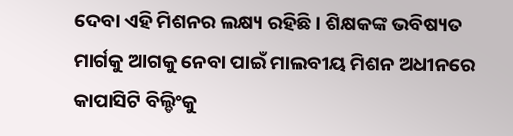ଦେବା ଏହି ମିଶନର ଲକ୍ଷ୍ୟ ରହିଛି । ଶିକ୍ଷକଙ୍କ ଭବିଷ୍ୟତ ମାର୍ଗକୁ ଆଗକୁ ନେବା ପାଇଁ ମାଲବୀୟ ମିଶନ ଅଧୀନରେ କାପାସିଟି ବିଲ୍ଡିଂକୁ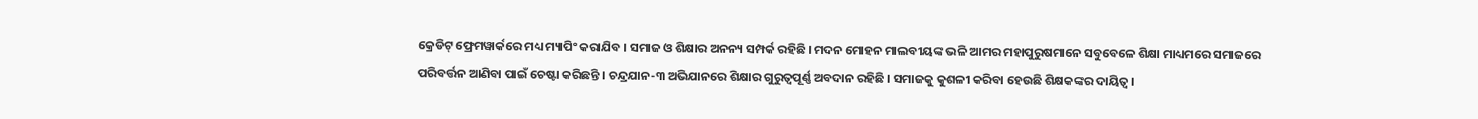କ୍ରେଡିଟ୍ ଫ୍ରେମୱାର୍କରେ ମଧ୍ୟ ମ୍ୟାପିଂ କରାଯିବ । ସମାଜ ଓ ଶିକ୍ଷାର ଅନନ୍ୟ ସମ୍ପର୍କ ରହିଛି । ମଦନ ମୋହନ ମାଲବୀୟଙ୍କ ଭଳି ଆମର ମହାପୁରୁଷମାନେ ସବୁବେଳେ ଶିକ୍ଷା ମାଧ୍ୟମରେ ସମାଜରେ ପରିବର୍ତ୍ତନ ଆଣିବା ପାଇଁ ଚେଷ୍ଟା କରିଛନ୍ତି । ଚନ୍ଦ୍ରଯାନ-୩ ଅଭିଯାନରେ ଶିକ୍ଷାର ଗୁରୁତ୍ୱପୂର୍ଣ୍ଣ ଅବଦାନ ରହିଛି । ସମାଜକୁ କୁଶଳୀ କରିବା ହେଉଛି ଶିକ୍ଷକଙ୍କର ଦାୟିତ୍ୱ ।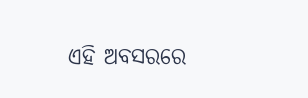ଏହି ଅବସରରେ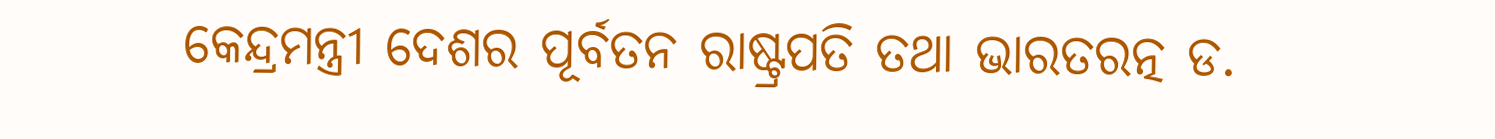କେନ୍ଦ୍ରମନ୍ତ୍ରୀ ଦେଶର ପୂର୍ବତନ ରାଷ୍ଟ୍ରପତି ତଥା ଭାରତରତ୍ନ ଡ.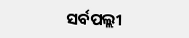ସର୍ବପଲ୍ଲୀ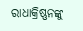ରାଧାକ୍ରିଷ୍ଣନଙ୍କୁ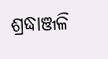ଶ୍ରଦ୍ଧାଞ୍ଜଳି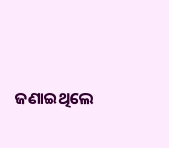ଜଣାଇଥିଲେ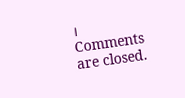।
Comments are closed.